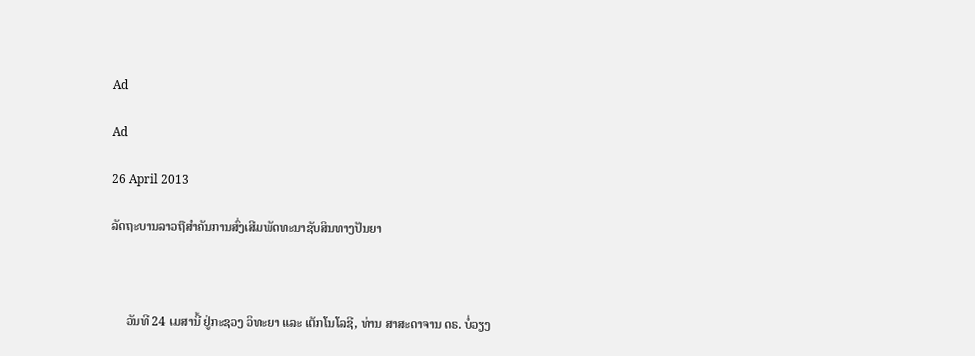Ad

Ad

26 April 2013

ລັດຖະບານລາວຖືສຳຄັນການສົ່ງເສີມພັດທະນາຊັບສິນທາງປັນຍາ



     ວັນທີ 24 ເມສານີ້ ຢູ່ກະຊວງ ວິທະຍາ ແລະ ເຕັກໂນໂລຊີ, ທ່ານ ສາສະດາຈານ ດຣ. ບໍ່ວຽງ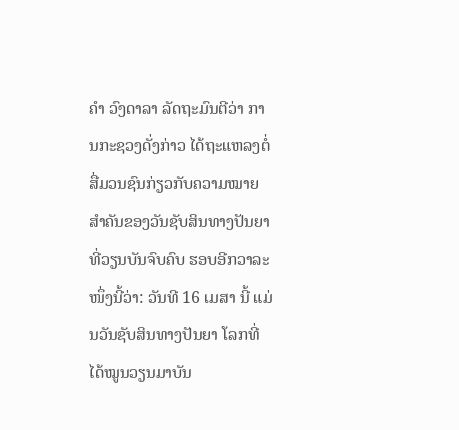ຄຳ ວົງດາລາ ລັດຖະມົນຕີວ່າ ການກະຊວງດັ່ງກ່າວ ໄດ້ຖະແຫລງຕໍ່ ສື່ມວນຊົນກ່ຽວກັບຄວາມໝາຍ ສຳຄັນຂອງວັນຊັບສິນທາງປັນຍາທີ່ວຽນບັນຈົບຄົບ ຮອບອີກວາລະໜຶ່ງນີ້ວ່າ: ວັນທີ 16 ເມສາ ນີ້ ແມ່ນວັນຊັບສິນທາງປັນຍາ ໂລກທີ່ໄດ້ໝູນວຽນມາບັນ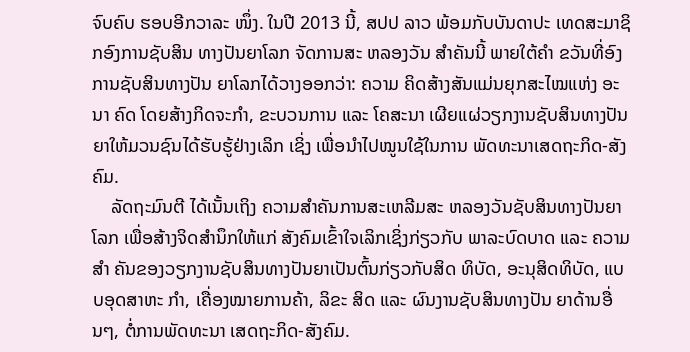ຈົບຄົບ ຮອບອີກວາລະ ໜຶ່ງ. ໃນປີ 2013 ນີ້, ສປປ ລາວ ພ້ອມກັບບັນດາປະ ເທດສະມາຊິກອົງການຊັບສິນ ທາງປັນຍາໂລກ ຈັດການສະ ຫລອງວັນ ສຳຄັນນີ້ ພາຍໃຕ້ຄຳ ຂວັນທີ່ອົງການຊັບສິນທາງປັນ ຍາໂລກໄດ້ວາງອອກວ່າ: ຄວາມ ຄິດສ້າງສັນແມ່ນຍຸກສະໄໝແຫ່ງ ອະນາ ຄົດ ໂດຍສ້າງກິດຈະກຳ, ຂະບວນການ ແລະ ໂຄສະນາ ເຜີຍແຜ່ວຽກງານຊັບສິນທາງປັນ ຍາໃຫ້ມວນຊົນໄດ້ຮັບຮູ້ຢ່າງເລິກ ເຊິ່ງ ເພື່ອນຳໄປໝູນໃຊ້ໃນການ ພັດທະນາເສດຖະກິດ-ສັງຄົມ.
    ລັດຖະມົນຕີ ໄດ້ເນັ້ນເຖິງ ຄວາມສຳຄັນການສະເຫລີມສະ ຫລອງວັນຊັບສິນທາງປັນຍາໂລກ ເພື່ອສ້າງຈິດສຳນຶກໃຫ້ແກ່ ສັງຄົມເຂົ້າໃຈເລິກເຊິ່ງກ່ຽວກັບ ພາລະບົດບາດ ແລະ ຄວາມສຳ ຄັນຂອງວຽກງານຊັບສິນທາງປັນຍາເປັນຕົ້ນກ່ຽວກັບສິດ ທິບັດ, ອະນຸສິດທິບັດ, ແບບອຸດສາຫະ ກຳ, ເຄື່ອງໝາຍການຄ້າ, ລິຂະ ສິດ ແລະ ຜົນງານຊັບສິນທາງປັນ ຍາດ້ານອື່ນໆ, ຕໍ່ການພັດທະນາ ເສດຖະກິດ-ສັງຄົມ.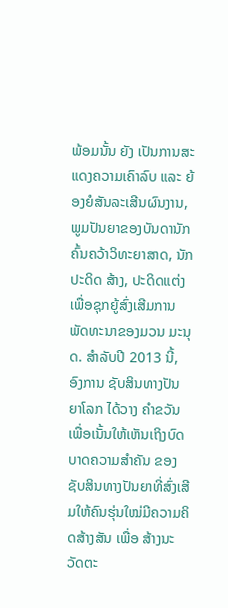ພ້ອມນັ້ນ ຍັງ ເປັນການສະແດງຄວາມເຄົາລົບ ແລະ ຍ້ອງຍໍສັນລະເສີນຜົນງານ, ພູມປັນຍາຂອງບັນດານັກຄົ້ນຄວ້າວິທະຍາສາດ, ນັກປະດິດ ສ້າງ, ປະດິດແຕ່ງ ເພື່ອຊຸກຍູ້ສົ່ງເສີມການພັດທະນາຂອງມວນ ມະນຸດ. ສຳລັບປີ 2013 ນີ້, ອົງການ ຊັບສິນທາງປັນຍາໂລກ ໄດ້ວາງ ຄຳຂວັນ ເພື່ອເນັ້ນໃຫ້ເຫັນເຖິງບົດບາດຄວາມສຳຄັນ ຂອງຊັບສິນທາງປັນຍາທີ່ສົ່ງເສີມໃຫ້ຄົນຮຸ່ນໃໝ່ມີຄວາມຄິດສ້າງສັນ ເພື່ອ ສ້າງນະວັດຕະ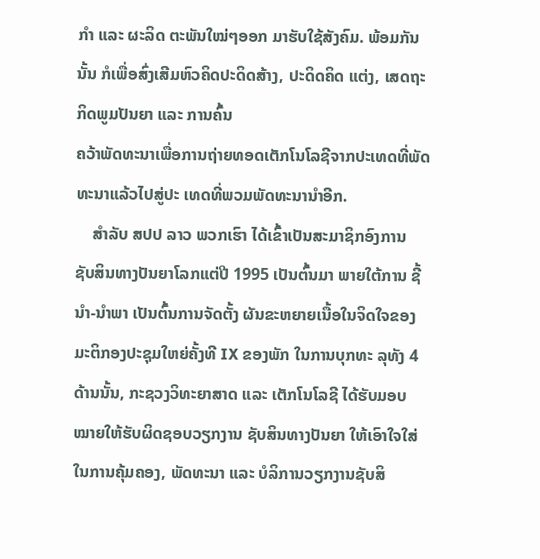ກຳ ແລະ ຜະລິດ ຕະພັນໃໝ່ໆອອກ ມາຮັບໃຊ້ສັງຄົມ. ພ້ອມກັນນັ້ນ ກໍເພື່ອສົ່ງເສີມຫົວຄິດປະດິດສ້າງ, ປະດິດຄິດ ແຕ່ງ, ເສດຖະກິດພູມປັນຍາ ແລະ ການຄົ້ນ
ຄວ້າພັດທະນາເພື່ອການຖ່າຍທອດເຕັກໂນໂລຊີຈາກປະເທດທີ່ພັດທະນາແລ້ວໄປສູ່ປະ ເທດທີ່ພວມພັດທະນານຳອີກ.
    ສຳລັບ ສປປ ລາວ ພວກເຮົາ ໄດ້ເຂົ້າເປັນສະມາຊິກອົງການ ຊັບສິນທາງປັນຍາໂລກແຕ່ປີ 1995 ເປັນຕົ້ນມາ ພາຍໃຕ້ການ ຊີ້ ນຳ-ນຳພາ ເປັນຕົ້ນການຈັດຕັ້ງ ຜັນຂະຫຍາຍເນື້ອໃນຈິດໃຈຂອງ ມະຕິກອງປະຊຸມໃຫຍ່ຄັ້ງທີ IX ຂອງພັກ ໃນການບຸກທະ ລຸທັງ 4 ດ້ານນັ້ນ, ກະຊວງວິທະຍາສາດ ແລະ ເຕັກໂນໂລຊີ ໄດ້ຮັບມອບ ໝາຍໃຫ້ຮັບຜິດຊອບວຽກງານ ຊັບສິນທາງປັນຍາ ໃຫ້ເອົາໃຈໃສ່ໃນການຄຸ້ມຄອງ, ພັດທະນາ ແລະ ບໍລິການວຽກງານຊັບສິ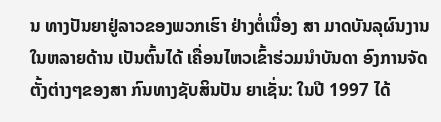ນ ທາງປັນຍາຢູ່ລາວຂອງພວກເຮົາ ຢ່າງຕໍ່ເນື່ອງ ສາ ມາດບັນລຸຜົນງານໃນຫລາຍດ້ານ ເປັນຕົ້ນໄດ້ ເຄື່ອນໄຫວເຂົ້າຮ່ວມນຳບັນດາ ອົງການຈັດຕັ້ງຕ່າງໆຂອງສາ ກົນທາງຊັບສິນປັນ ຍາເຊັ່ນ: ໃນປີ 1997 ໄດ້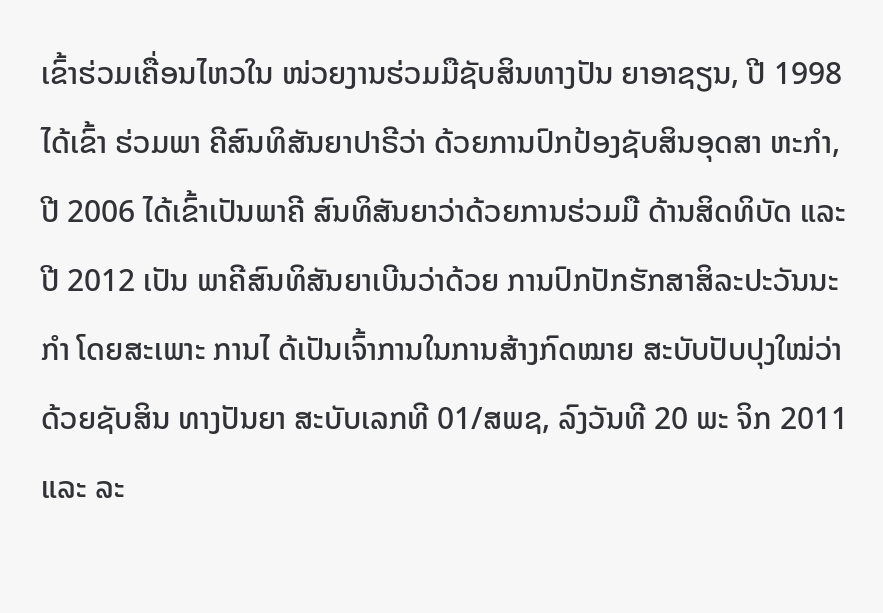ເຂົ້າຮ່ວມເຄື່ອນໄຫວໃນ ໜ່ວຍງານຮ່ວມມືຊັບສິນທາງປັນ ຍາອາຊຽນ, ປີ 1998 ໄດ້ເຂົ້າ ຮ່ວມພາ ຄີສົນທິສັນຍາປາຣີວ່າ ດ້ວຍການປົກປ້ອງຊັບສິນອຸດສາ ຫະກຳ, ປີ 2006 ໄດ້ເຂົ້າເປັນພາຄີ ສົນທິສັນຍາວ່າດ້ວຍການຮ່ວມມື ດ້ານສິດທິບັດ ແລະ ປີ 2012 ເປັນ ພາຄີສົນທິສັນຍາເບີນວ່າດ້ວຍ ການປົກປັກຮັກສາສິລະປະວັນນະກຳ ໂດຍສະເພາະ ການໄ ດ້ເປັນເຈົ້າການໃນການສ້າງກົດໝາຍ ສະບັບປັບປຸງໃໝ່ວ່າດ້ວຍຊັບສິນ ທາງປັນຍາ ສະບັບເລກທີ 01/ສພຊ, ລົງວັນທີ 20 ພະ ຈິກ 2011 ແລະ ລະ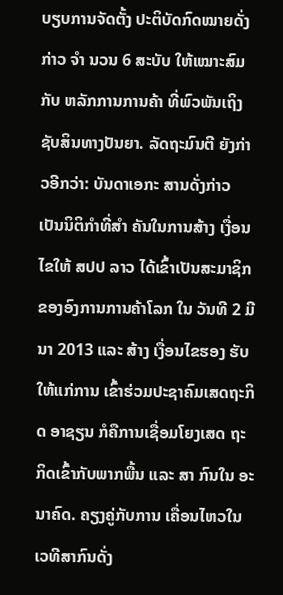ບຽບການຈັດຕັ້ງ ປະຕິບັດກົດໝາຍດັ່ງກ່າວ ຈຳ ນວນ 6 ສະບັບ ໃຫ້ເໝາະສົມກັບ ຫລັກການການຄ້າ ທີ່ພົວພັນເຖິງ ຊັບສິນທາງປັນຍາ. ລັດຖະມົນຕີ ຍັງກ່າວອີກວ່າ: ບັນດາເອກະ ສານດັ່ງກ່າວ ເປັນນິຕິກຳທີ່ສຳ ຄັນໃນການສ້າງ ເງື່ອນໄຂໃຫ້ ສປປ ລາວ ໄດ້ເຂົ້າເປັນສະມາຊິກ ຂອງອົງການການຄ້າໂລກ ໃນ ວັນທີ 2 ມີນາ 2013 ແລະ ສ້າງ ເງື່ອນໄຂຮອງ ຮັບໃຫ້ແກ່ການ ເຂົ້າຮ່ວມປະຊາຄົມເສດຖະກິດ ອາຊຽນ ກໍຄືການເຊື່ອມໂຍງເສດ ຖະກິດເຂົ້າກັບພາກພື້ນ ແລະ ສາ ກົນໃນ ອະນາຄົດ. ຄຽງຄູ່ກັບການ ເຄື່ອນໄຫວໃນເວທີສາກົນດັ່ງ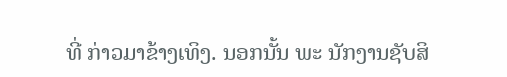ທີ່ ກ່າວມາຂ້າງເທິງ. ນອກນັ້ນ ພະ ນັກງານຊັບສິ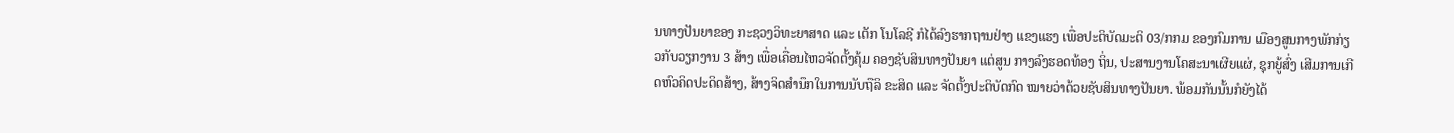ນທາງປັນຍາຂອງ ກະຊວງວິທະຍາສາດ ແລະ ເຕັກ ໂນໂລຊີ ກໍໄດ້ລົງຮາກຖານຢ່າງ ແຂງແຮງ ເພື່ອປະຕິບັດມະຕິ 03/ກກມ ຂອງກົມການ ເມືອງສູນກາງພັກກ່ຽວກັບວຽກງານ 3 ສ້າງ ເພື່ອເຄື່ອນໄຫວຈັດຕັ້ງຄຸ້ມ ຄອງຊັບສິນທາງປັນຍາ ແຕ່ສູນ ກາງລົງຮອດທ້ອງ ຖິ່ນ, ປະສານງານໂຄສະນາເຜີຍແຜ່, ຊຸກຍູ້ສົ່ງ ເສີມການເກີດຫົວຄິດປະດິດສ້າງ, ສ້າງຈິດສຳນຶກໃນການນັບຖືລິ ຂະສິດ ແລະ ຈັດຕັ້ງປະຕິບັດກົດ ໝາຍວ່າດ້ວຍຊັບສິນທາງປັນຍາ. ພ້ອມກັນນັ້ນກໍຍັງໄດ້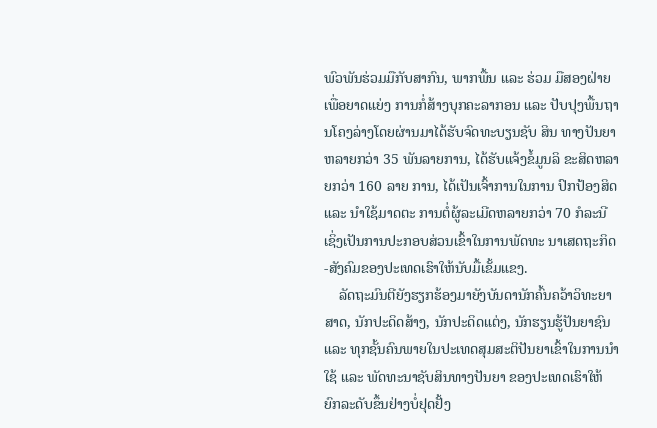ພົວພັນຮ່ວມມືກັບສາກົນ, ພາກພື້ນ ແລະ ຮ່ວມ ມືສອງຝ່າຍເພື່ອຍາດແຍ່ງ ການກໍ່ສ້າງບຸກຄະລາກອນ ແລະ ປັບປຸງພື້ນຖານໂຄງລ່າງໂດຍຜ່ານມາໄດ້ຮັບຈົດທະບຽນຊັບ ສິນ ທາງປັນຍາຫລາຍກວ່າ 35 ພັນລາຍການ, ໄດ້ຮັບແຈ້ງຂໍ້ມູນລິ ຂະສິດຫລາຍກວ່າ 160 ລາຍ ການ, ໄດ້ເປັນເຈົ້າການໃນການ ປົກປ້ອງສິດ ແລະ ນຳໃຊ້ມາດຕະ ການຕໍ່ຜູ້ລະເມີດຫລາຍກວ່າ 70 ກໍລະນີ ເຊິ່ງເປັນການປະກອບສ່ວນເຂົ້າໃນການພັດທະ ນາເສດຖະກິດ-ສັງຄົມຂອງປະເທດເຮົາໃຫ້ນັບມື້ເຂັ້ມແຂງ.
    ລັດຖະມົນຕີຍັງຮຽກຮ້ອງມາຍັງບັນດານັກຄົ້ນຄວ້າວິທະຍາສາດ, ນັກປະດິດສ້າງ, ນັກປະດິດແຕ່ງ, ນັກຮຽນຮູ້ປັນຍາຊົນ ແລະ ທຸກຊັ້ນຄົນພາຍໃນປະເທດສຸມສະຕິປັນຍາເຂົ້າໃນການນຳໃຊ້ ແລະ ພັດທະນາຊັບສິນທາງປັນຍາ ຂອງປະເທດເຮົາໃຫ້ ຍົກລະດັບຂຶ້ນຢ່າງບໍ່ຢຸດຢັ້ງ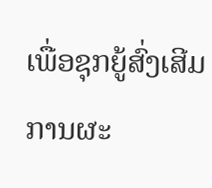ເພື່ອຊຸກຍູ້ສົ່ງເສີມການຜະ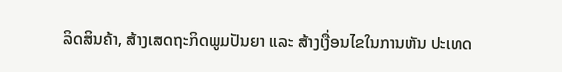ລິດສິນຄ້າ, ສ້າງເສດຖະກິດພູມປັນຍາ ແລະ ສ້າງເງື່ອນໄຂໃນການຫັນ ປະເທດ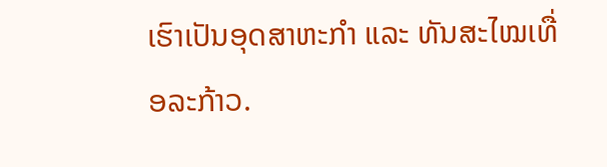ເຮົາເປັນອຸດສາຫະກຳ ແລະ ທັນສະໄໝເທື່ອລະກ້າວ.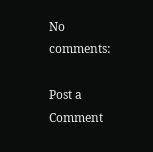No comments:

Post a Comment